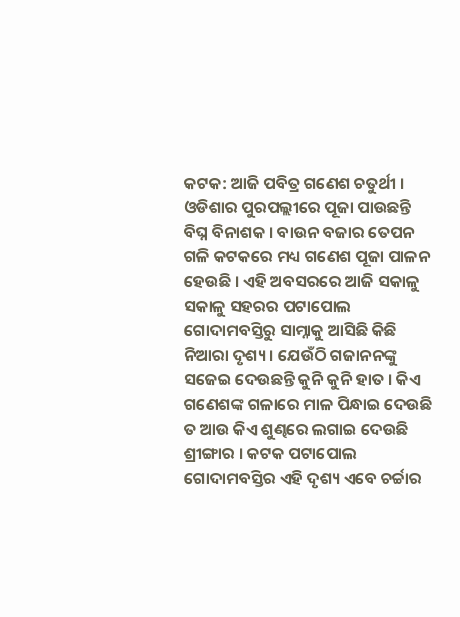କଟକ: ଆଜି ପବିତ୍ର ଗଣେଶ ଚତୁର୍ଥୀ । ଓଡିଶାର ପୁରପଲ୍ଲୀରେ ପୂଜା ପାଉଛନ୍ତି ବିଘ୍ନ ବିନାଶକ । ବାଉନ ବଜାର ତେପନ ଗଳି କଟକରେ ମଧ୍ୟ ଗଣେଶ ପୂଜା ପାଳନ ହେଉଛି । ଏହି ଅବସରରେ ଆଜି ସକାଳୁ ସକାଳୁ ସହରର ପଟାପୋଲ ଗୋଦାମବସ୍ତିରୁ ସାମ୍ନାକୁ ଆସିଛି କିଛି ନିଆରା ଦୃଶ୍ୟ । ଯେଉଁଠି ଗଜାନନଙ୍କୁ ସଜେଇ ଦେଉଛନ୍ତି କୁନି କୁନି ହାତ । କିଏ ଗଣେଶଙ୍କ ଗଳାରେ ମାଳ ପିନ୍ଧାଇ ଦେଉଛି ତ ଆଉ କିଏ ଶୁଣ୍ଢରେ ଲଗାଇ ଦେଉଛି ଶ୍ରୀଙ୍ଗାର । କଟକ ପଟାପୋଲ ଗୋଦାମବସ୍ତିର ଏହି ଦୃଶ୍ୟ ଏବେ ଚର୍ଚ୍ଚାର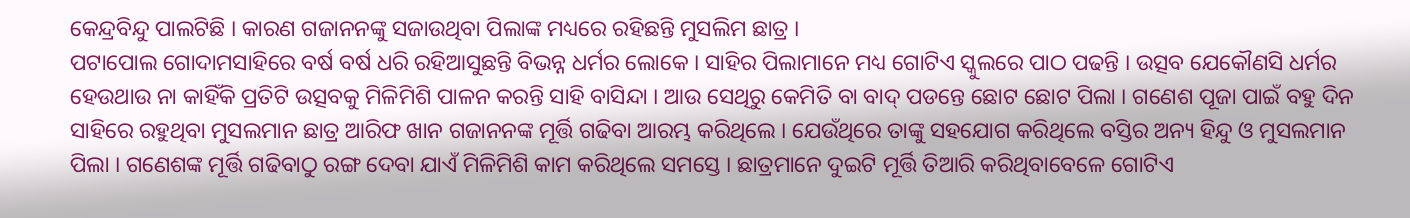କେନ୍ଦ୍ରବିନ୍ଦୁ ପାଲଟିଛି । କାରଣ ଗଜାନନଙ୍କୁ ସଜାଉଥିବା ପିଲାଙ୍କ ମଧ୍ୟରେ ରହିଛନ୍ତି ମୁସଲିମ ଛାତ୍ର ।
ପଟାପୋଲ ଗୋଦାମସାହିରେ ବର୍ଷ ବର୍ଷ ଧରି ରହିଆସୁଛନ୍ତି ବିଭନ୍ନ ଧର୍ମର ଲୋକେ । ସାହିର ପିଲାମାନେ ମଧ୍ୟ ଗୋଟିଏ ସ୍କୁଲରେ ପାଠ ପଢନ୍ତି । ଉତ୍ସବ ଯେକୌଣସି ଧର୍ମର ହେଉଥାଉ ନା କାହିଁକି ପ୍ରତିଟି ଉତ୍ସବକୁ ମିଳିମିଶି ପାଳନ କରନ୍ତି ସାହି ବାସିନ୍ଦା । ଆଉ ସେଥିରୁ କେମିତି ବା ବାଦ୍ ପଡନ୍ତେ ଛୋଟ ଛୋଟ ପିଲା । ଗଣେଶ ପୂଜା ପାଇଁ ବହୁ ଦିନ ସାହିରେ ରହୁଥିବା ମୁସଲମାନ ଛାତ୍ର ଆରିଫ ଖାନ ଗଜାନନଙ୍କ ମୂର୍ତ୍ତି ଗଢିବା ଆରମ୍ଭ କରିଥିଲେ । ଯେଉଁଥିରେ ତାଙ୍କୁ ସହଯୋଗ କରିଥିଲେ ବସ୍ତିର ଅନ୍ୟ ହିନ୍ଦୁ ଓ ମୁସଲମାନ ପିଲା । ଗଣେଶଙ୍କ ମୂର୍ତ୍ତି ଗଢିବାଠୁ ରଙ୍ଗ ଦେବା ଯାଏଁ ମିଳିମିଶି କାମ କରିଥିଲେ ସମସ୍ତେ । ଛାତ୍ରମାନେ ଦୁଇଟି ମୂର୍ତ୍ତି ତିଆରି କରିଥିବାବେଳେ ଗୋଟିଏ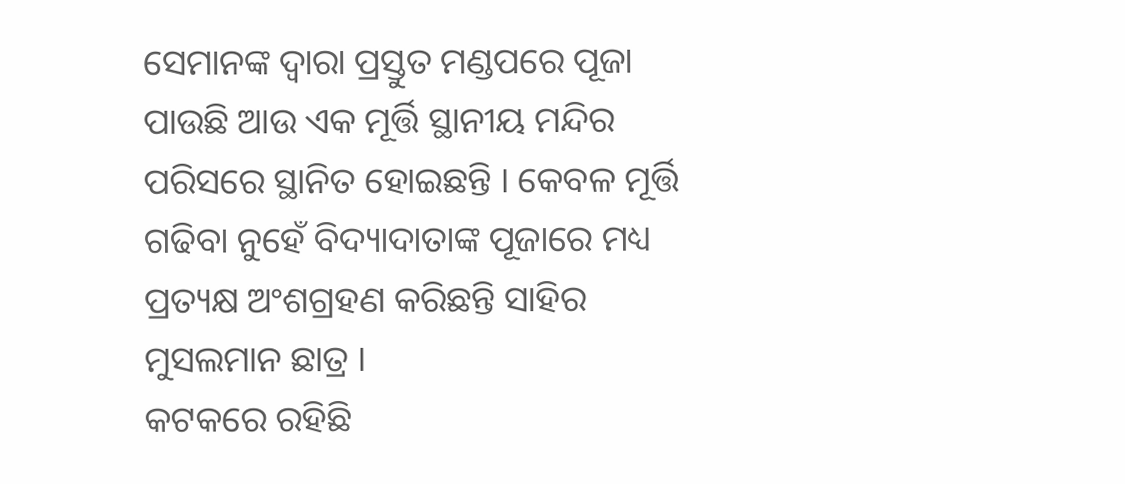ସେମାନଙ୍କ ଦ୍ବାରା ପ୍ରସ୍ତୁତ ମଣ୍ଡପରେ ପୂଜା ପାଉଛି ଆଉ ଏକ ମୂର୍ତ୍ତି ସ୍ଥାନୀୟ ମନ୍ଦିର ପରିସରେ ସ୍ଥାନିତ ହୋଇଛନ୍ତି । କେବଳ ମୂର୍ତ୍ତି ଗଢିବା ନୁହେଁ ବିଦ୍ୟାଦାତାଙ୍କ ପୂଜାରେ ମଧ୍ୟ ପ୍ରତ୍ୟକ୍ଷ ଅଂଶଗ୍ରହଣ କରିଛନ୍ତି ସାହିର ମୁସଲମାନ ଛାତ୍ର ।
କଟକରେ ରହିଛି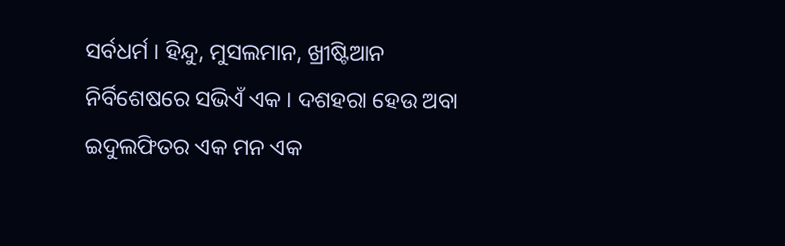ସର୍ବଧର୍ମ । ହିନ୍ଦୁ, ମୁସଲମାନ, ଖ୍ରୀଷ୍ଟିଆନ ନିର୍ବିଶେଷରେ ସଭିଏଁ ଏକ । ଦଶହରା ହେଉ ଅବା ଇଦୁଲଫିତର ଏକ ମନ ଏକ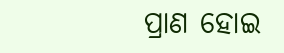ପ୍ରାଣ ହୋଇ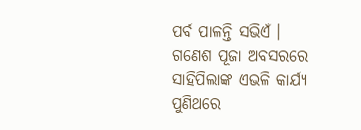ପର୍ବ ପାଳନ୍ତି ସଭିଏଁ । ଗଣେଶ ପୂଜା ଅବସରରେ ସାହିପିଲାଙ୍କ ଏଭଳି କାର୍ଯ୍ୟ ପୁଣିଥରେ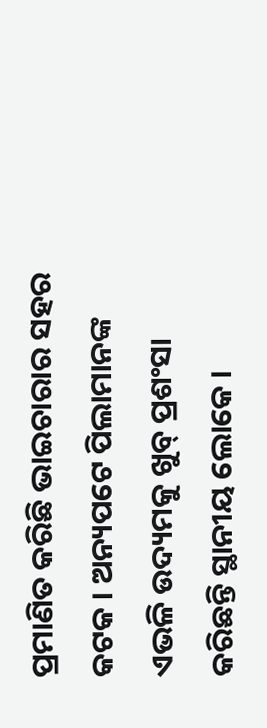ପ୍ରମାଣିତ କରିଛି ଭାଇଚାରାର ସହର କଟକ । ଅନ୍ୟପଟେ ପିଲାମାନଙ୍କ ଏଭଳି ଉଦ୍ୟମକୁ ଖୁବ୍ ପ୍ରଶଂସା କରିଛନ୍ତି ସ୍ଥାନୀୟ ଲୋକେ ।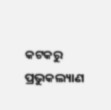କଟକରୁ ପ୍ରଭୁକଲ୍ୟାଣ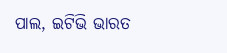ପାଲ, ଇଟିଭି ଭାରତ